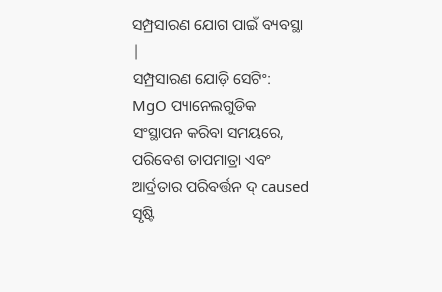ସମ୍ପ୍ରସାରଣ ଯୋଗ ପାଇଁ ବ୍ୟବସ୍ଥା |
ସମ୍ପ୍ରସାରଣ ଯୋଡ଼ି ସେଟିଂ: MgO ପ୍ୟାନେଲଗୁଡିକ ସଂସ୍ଥାପନ କରିବା ସମୟରେ, ପରିବେଶ ତାପମାତ୍ରା ଏବଂ ଆର୍ଦ୍ରତାର ପରିବର୍ତ୍ତନ ଦ୍ caused ସୃଷ୍ଟି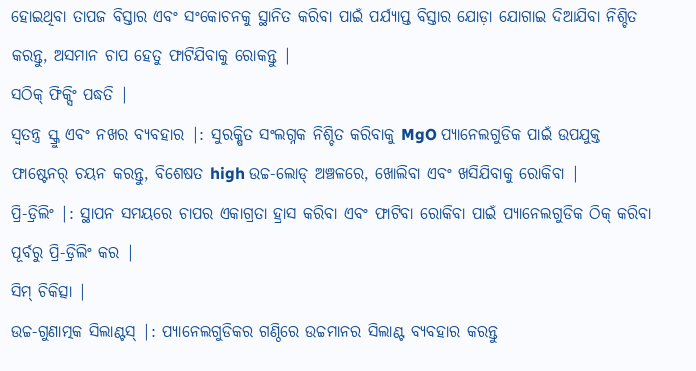ହୋଇଥିବା ତାପଜ ବିସ୍ତାର ଏବଂ ସଂକୋଚନକୁ ସ୍ଥାନିତ କରିବା ପାଇଁ ପର୍ଯ୍ୟାପ୍ତ ବିସ୍ତାର ଯୋଡ଼ା ଯୋଗାଇ ଦିଆଯିବା ନିଶ୍ଚିତ କରନ୍ତୁ, ଅସମାନ ଚାପ ହେତୁ ଫାଟିଯିବାକୁ ରୋକନ୍ତୁ |
ସଠିକ୍ ଫିକ୍ସିଂ ପଦ୍ଧତି |
ସ୍ୱତନ୍ତ୍ର ସ୍କ୍ରୁ ଏବଂ ନଖର ବ୍ୟବହାର |: ସୁରକ୍ଷିତ ସଂଲଗ୍ନକ ନିଶ୍ଚିତ କରିବାକୁ MgO ପ୍ୟାନେଲଗୁଡିକ ପାଇଁ ଉପଯୁକ୍ତ ଫାଷ୍ଟେନର୍ ଚୟନ କରନ୍ତୁ, ବିଶେଷତ high ଉଚ୍ଚ-ଲୋଡ୍ ଅଞ୍ଚଳରେ, ଖୋଲିବା ଏବଂ ଖସିଯିବାକୁ ରୋକିବା |
ପ୍ରି-ଡ୍ରିଲିଂ |: ସ୍ଥାପନ ସମୟରେ ଚାପର ଏକାଗ୍ରତା ହ୍ରାସ କରିବା ଏବଂ ଫାଟିବା ରୋକିବା ପାଇଁ ପ୍ୟାନେଲଗୁଡିକ ଠିକ୍ କରିବା ପୂର୍ବରୁ ପ୍ରି-ଡ୍ରିଲିଂ କର |
ସିମ୍ ଚିକିତ୍ସା |
ଉଚ୍ଚ-ଗୁଣାତ୍ମକ ସିଲାଣ୍ଟସ୍ |: ପ୍ୟାନେଲଗୁଡିକର ଗଣ୍ଠିରେ ଉଚ୍ଚମାନର ସିଲାଣ୍ଟ ବ୍ୟବହାର କରନ୍ତୁ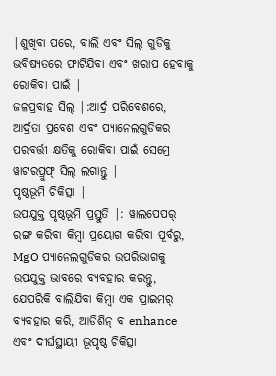|ଶୁଖିବା ପରେ, ବାଲି ଏବଂ ସିଲ୍ ଗୁଡିକୁ ଭବିଷ୍ୟତରେ ଫାଟିଯିବା ଏବଂ ଖରାପ ହେବାକୁ ରୋକିବା ପାଇଁ |
ଜଳପ୍ରବାହ ସିଲ୍ |:ଆର୍ଦ୍ର ପରିବେଶରେ, ଆର୍ଦ୍ରତା ପ୍ରବେଶ ଏବଂ ପ୍ୟାନେଲଗୁଡିକର ପରବର୍ତ୍ତୀ କ୍ଷତିକୁ ରୋକିବା ପାଇଁ ସେମ୍ରେ ୱାଟରପ୍ରୁଫ୍ ସିଲ୍ ଲଗାନ୍ତୁ |
ପୃଷ୍ଠଭୂମି ଚିକିତ୍ସା |
ଉପଯୁକ୍ତ ପୃଷ୍ଠଭୂମି ପ୍ରସ୍ତୁତି |: ୱାଲପେପର୍ ରଙ୍ଗ କରିବା କିମ୍ବା ପ୍ରୟୋଗ କରିବା ପୂର୍ବରୁ, MgO ପ୍ୟାନେଲଗୁଡିକର ଉପରିଭାଗକୁ ଉପଯୁକ୍ତ ଭାବରେ ବ୍ୟବହାର କରନ୍ତୁ, ଯେପରିକି ବାଲିଯିବା କିମ୍ବା ଏକ ପ୍ରାଇମର୍ ବ୍ୟବହାର କରି, ଆଡିଶିନ୍ ବ enhance ଏବଂ ଦୀର୍ଘସ୍ଥାୟୀ ଭୂପୃଷ୍ଠ ଚିକିତ୍ସା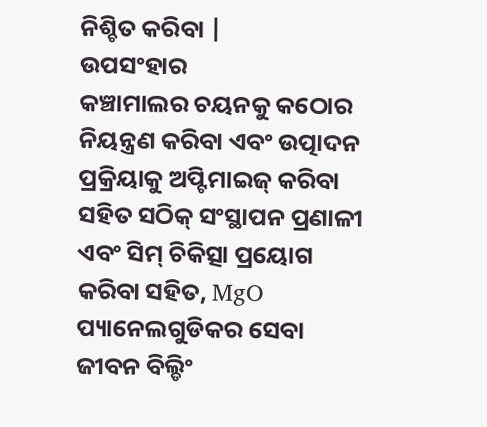ନିଶ୍ଚିତ କରିବା |
ଉପସଂହାର
କଞ୍ଚାମାଲର ଚୟନକୁ କଠୋର ନିୟନ୍ତ୍ରଣ କରିବା ଏବଂ ଉତ୍ପାଦନ ପ୍ରକ୍ରିୟାକୁ ଅପ୍ଟିମାଇଜ୍ କରିବା ସହିତ ସଠିକ୍ ସଂସ୍ଥାପନ ପ୍ରଣାଳୀ ଏବଂ ସିମ୍ ଚିକିତ୍ସା ପ୍ରୟୋଗ କରିବା ସହିତ, MgO ପ୍ୟାନେଲଗୁଡିକର ସେବା ଜୀବନ ବିଲ୍ଡିଂ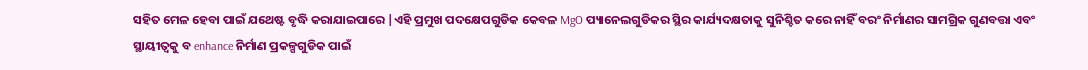ସହିତ ମେଳ ହେବା ପାଇଁ ଯଥେଷ୍ଟ ବୃଦ୍ଧି କରାଯାଇପାରେ |ଏହି ପ୍ରମୁଖ ପଦକ୍ଷେପଗୁଡିକ କେବଳ MgO ପ୍ୟାନେଲଗୁଡିକର ସ୍ଥିର କାର୍ଯ୍ୟଦକ୍ଷତାକୁ ସୁନିଶ୍ଚିତ କରେ ନାହିଁ ବରଂ ନିର୍ମାଣର ସାମଗ୍ରିକ ଗୁଣବତ୍ତା ଏବଂ ସ୍ଥାୟୀତ୍ୱକୁ ବ enhance ନିର୍ମାଣ ପ୍ରକଳ୍ପଗୁଡିକ ପାଇଁ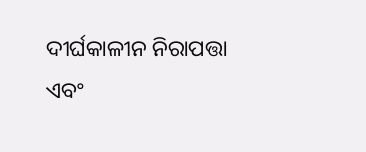ଦୀର୍ଘକାଳୀନ ନିରାପତ୍ତା ଏବଂ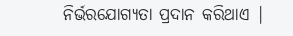ନିର୍ଭରଯୋଗ୍ୟତା ପ୍ରଦାନ କରିଥାଏ |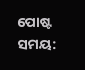ପୋଷ୍ଟ ସମୟ: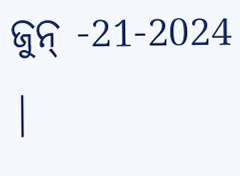ଜୁନ୍ -21-2024 |